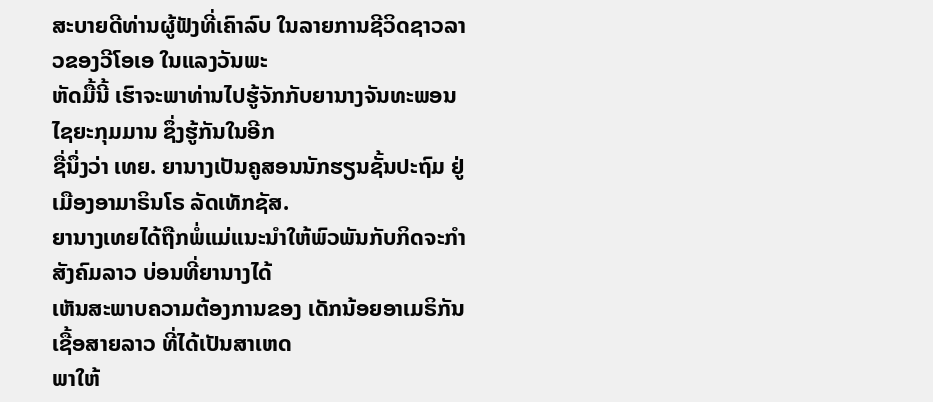ສະບາຍດີທ່ານຜູ້ຟັງທີ່ເຄົາລົບ ໃນລາຍການຊີວິດຊາວລາວຂອງວີໂອເອ ໃນແລງວັນພະ
ຫັດມື້ນີ້ ເຮົາຈະພາທ່ານໄປຮູ້ຈັກກັບຍານາງຈັນທະພອນ ໄຊຍະກຸມມານ ຊຶ່ງຮູ້ກັນໃນອີກ
ຊື່ນຶ່ງວ່າ ເທຍ. ຍານາງເປັນຄູສອນນັກຮຽນຊັ້ນປະຖົມ ຢູ່ເມືອງອາມາຣິນໂຣ ລັດເທັກຊັສ.
ຍານາງເທຍໄດ້ຖືກພໍ່ແມ່ແນະນຳໃຫ້ພົວພັນກັບກິດຈະກຳສັງຄົມລາວ ບ່ອນທີ່ຍານາງໄດ້
ເຫັນສະພາບຄວາມຕ້ອງການຂອງ ເດັກນ້ອຍອາເມຣິກັນເຊື້ອສາຍລາວ ທີ່ໄດ້ເປັນສາເຫດ
ພາໃຫ້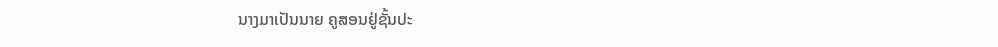ນາງມາເປັນນາຍ ຄູສອນຢູ່ຊັ້ນປະ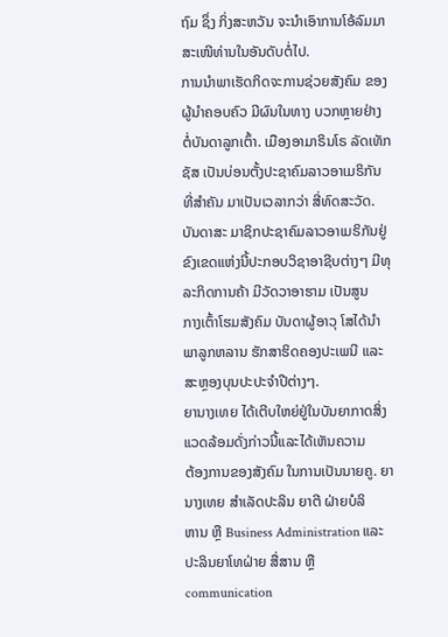ຖົມ ຊຶ່ງ ກິ່ງສະຫວັນ ຈະນຳເອົາການໂອ້ລົມມາ
ສະເໜີທ່ານໃນອັນດັບຕໍ່ໄປ.
ການນຳພາເຮັດກິດຈະການຊ່ວຍສັງຄົມ ຂອງຜູ້ນຳຄອບຄົວ ມີຜົນໃນທາງ ບວກຫຼາຍຢ່າງ
ຕໍ່ບັນດາລູກເຕົ້າ. ເມືອງອາມາຣິນໂຣ ລັດເທັກຊັສ ເປັນບ່ອນຕັ້ງປະຊາຄົມລາວອາເມຣິກັນ
ທີ່ສຳຄັນ ມາເປັນເວລາກວ່າ ສີ່ທົດສະວັດ. ບັນດາສະ ມາຊິກປະຊາຄົມລາວອາເມຣິກັນຢູ່
ຂົງເຂດແຫ່ງນີ້ປະກອບວິຊາອາຊີບຕ່າງໆ ມີທຸລະກິດການຄ້າ ມີວັດວາອາຮາມ ເປັນສູນ
ກາງເຕົ້າໂຮມສັງຄົມ ບັນດາຜູ້ອາວຸ ໂສໄດ້ນຳພາລູກຫລານ ຮັກສາຮິດຄອງປະເພນີ ແລະ
ສະຫຼອງບຸນປະປະຈຳປີຕ່າງໆ.
ຍານາງເທຍ ໄດ້ເຕີບໃຫຍ່ຢູ່ໃນບັນຍາກາດສິ່ງແວດລ້ອມດັ່ງກ່າວນີ້ແລະໄດ້ເຫັນຄວາມ
ຕ້ອງການຂອງສັງຄົມ ໃນການເປັນນາຍຄູ. ຍານາງເທຍ ສຳເລັດປະລິນ ຍາຕີ ຝ່າຍບໍລິ
ຫານ ຫຼື Business Administration ແລະປະລິນຍາໂທຝ່າຍ ສື່ສານ ຫຼື
communication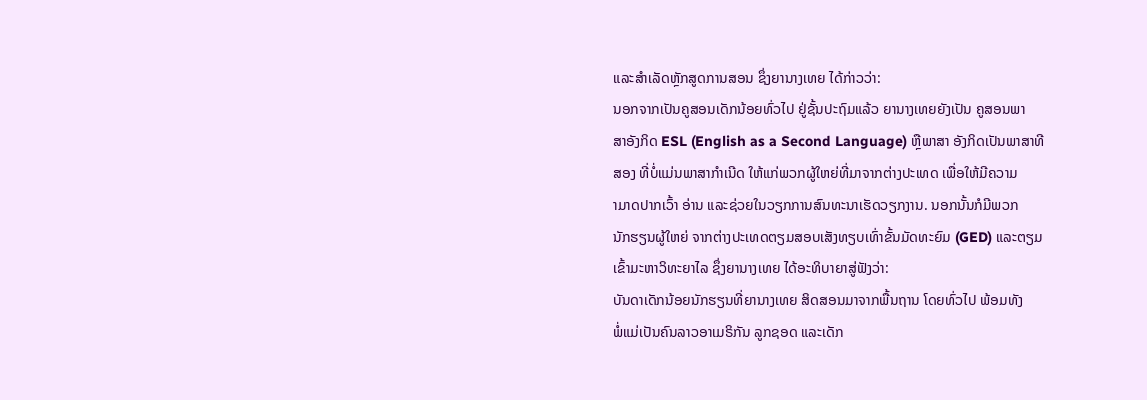ແລະສຳເລັດຫຼັກສູດການສອນ ຊຶ່ງຍານາງເທຍ ໄດ້ກ່າວວ່າ:
ນອກຈາກເປັນຄູສອນເດັກນ້ອຍທົ່ວໄປ ຢູ່ຊັ້ນປະຖົມແລ້ວ ຍານາງເທຍຍັງເປັນ ຄູສອນພາ
ສາອັງກິດ ESL (English as a Second Language) ຫຼືພາສາ ອັງກິດເປັນພາສາທີ
ສອງ ທີ່ບໍ່ແມ່ນພາສາກຳເນີດ ໃຫ້ແກ່ພວກຜູ້ໃຫຍ່ທີ່ມາຈາກຕ່າງປະເທດ ເພື່ອໃຫ້ມີຄວາມ
າມາດປາກເວົ້າ ອ່ານ ແລະຊ່ວຍໃນວຽກການສົນທະນາເຮັດວຽກງານ. ນອກນັ້ນກໍມີພວກ
ນັກຮຽນຜູ້ໃຫຍ່ ຈາກຕ່າງປະເທດຕຽມສອບເສັງທຽບເທົ່າຂັ້ນມັດທະຍົມ (GED) ແລະຕຽມ
ເຂົ້າມະຫາວິທະຍາໄລ ຊຶ່ງຍານາງເທຍ ໄດ້ອະທິບາຍາສູ່ຟັງວ່າ:
ບັນດາເດັກນ້ອຍນັກຮຽນທີ່ຍານາງເທຍ ສິດສອນມາຈາກພື້ນຖານ ໂດຍທົ່ວໄປ ພ້ອມທັງ
ພໍ່ແມ່ເປັນຄົນລາວອາເມຣິກັນ ລູກຊອດ ແລະເດັກ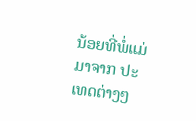ນ້ອຍທີ່ພໍ່ແມ່ມາຈາກ ປະເທດຕ່າງໆ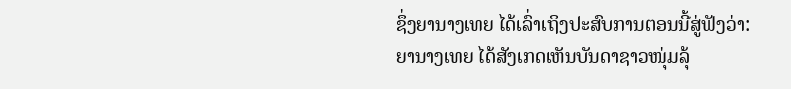ຊຶ່ງຍານາງເທຍ ໄດ້ເລົ່າເຖິງປະສົບການຕອນນີ້ສູ່ຟັງວ່າ:
ຍານາງເທຍ ໄດ້ສັງເກດເຫັນບັນດາຊາວໜຸ່ມລຸ້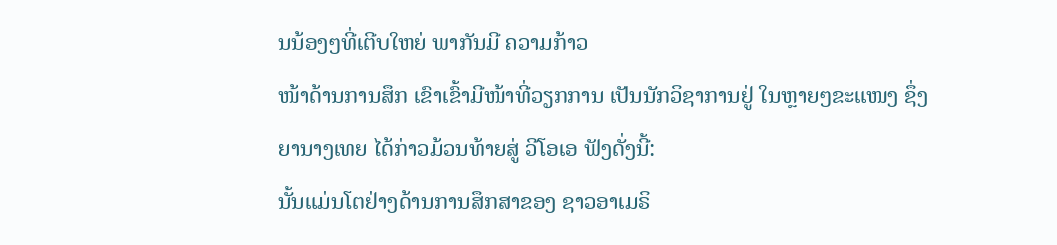ນນ້ອງໆທີ່ເຕີບໃຫຍ່ ພາກັນມີ ຄວາມກ້າວ
ໜ້າດ້ານການສຶກ ເຂົາເຂົ້າມີໜ້າທີ່ວຽກການ ເປັນນັກວິຊາການຢູ່ ໃນຫຼາຍໆຂະແໜງ ຊຶ່ງ
ຍານາງເທຍ ໄດ້ກ່າວມ້ວນທ້າຍສູ່ ວີໂອເອ ຟັງດັ່ງນີ້:
ນັ້ນແມ່ນໂຕຢ່າງດ້ານການສຶກສາຂອງ ຊາວອາເມຣິ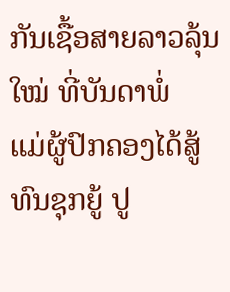ກັນເຊື້ອສາຍລາວລຸ້ນໃໝ່ ທີ່ບັນດາພໍ່
ແມ່ຜູ້ປົກຄອງໄດ້ສູ້ທົນຊຸກຍູ້ ປູ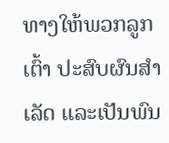ທາງໃຫ້ພວກລູກເຕົ້າ ປະສົບຜົນສຳ ເລັດ ແລະເປັນພົນ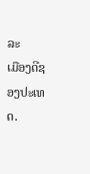ລະ
ເມືອງດີຊອງປະເທດ.